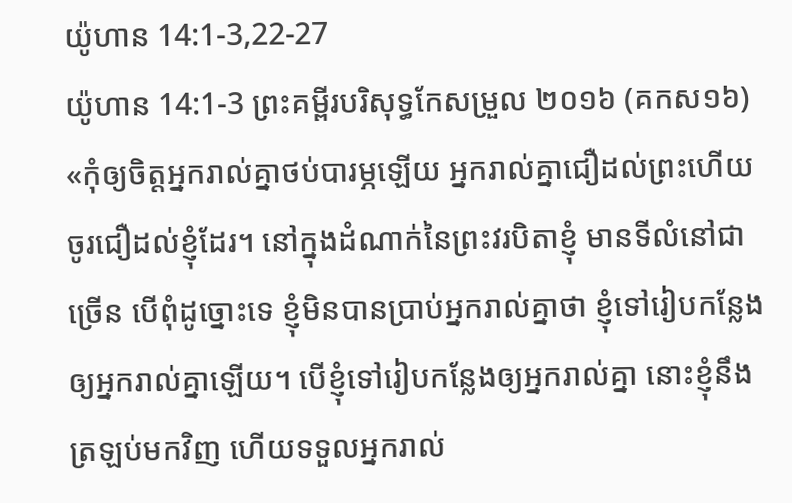យ៉ូហាន 14:1-3,22-27
យ៉ូហាន 14:1-3 ព្រះគម្ពីរបរិសុទ្ធកែសម្រួល ២០១៦ (គកស១៦)
«កុំឲ្យចិត្តអ្នករាល់គ្នាថប់បារម្ភឡើយ អ្នករាល់គ្នាជឿដល់ព្រះហើយ ចូរជឿដល់ខ្ញុំដែរ។ នៅក្នុងដំណាក់នៃព្រះវរបិតាខ្ញុំ មានទីលំនៅជាច្រើន បើពុំដូច្នោះទេ ខ្ញុំមិនបានប្រាប់អ្នករាល់គ្នាថា ខ្ញុំទៅរៀបកន្លែងឲ្យអ្នករាល់គ្នាឡើយ។ បើខ្ញុំទៅរៀបកន្លែងឲ្យអ្នករាល់គ្នា នោះខ្ញុំនឹងត្រឡប់មកវិញ ហើយទទួលអ្នករាល់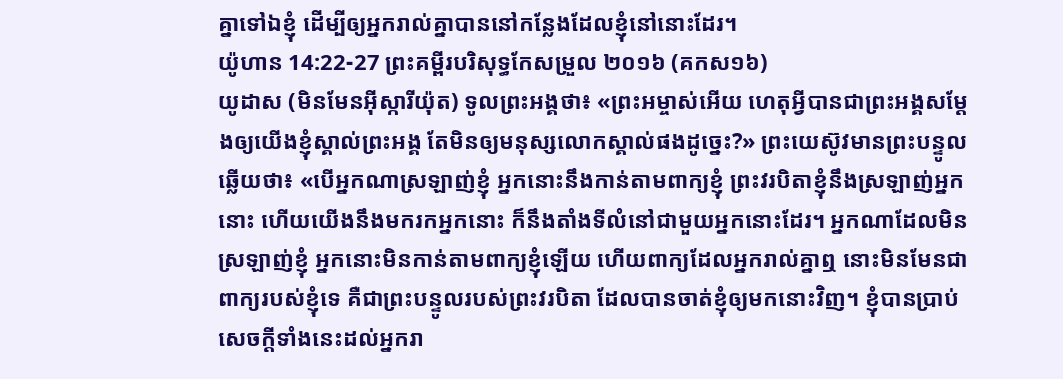គ្នាទៅឯខ្ញុំ ដើម្បីឲ្យអ្នករាល់គ្នាបាននៅកន្លែងដែលខ្ញុំនៅនោះដែរ។
យ៉ូហាន 14:22-27 ព្រះគម្ពីរបរិសុទ្ធកែសម្រួល ២០១៦ (គកស១៦)
យូដាស (មិនមែនអ៊ីស្ការីយ៉ុត) ទូលព្រះអង្គថា៖ «ព្រះអម្ចាស់អើយ ហេតុអ្វីបានជាព្រះអង្គសម្តែងឲ្យយើងខ្ញុំស្គាល់ព្រះអង្គ តែមិនឲ្យមនុស្សលោកស្គាល់ផងដូច្នេះ?» ព្រះយេស៊ូវមានព្រះបន្ទូលឆ្លើយថា៖ «បើអ្នកណាស្រឡាញ់ខ្ញុំ អ្នកនោះនឹងកាន់តាមពាក្យខ្ញុំ ព្រះវរបិតាខ្ញុំនឹងស្រឡាញ់អ្នកនោះ ហើយយើងនឹងមករកអ្នកនោះ ក៏នឹងតាំងទីលំនៅជាមួយអ្នកនោះដែរ។ អ្នកណាដែលមិនស្រឡាញ់ខ្ញុំ អ្នកនោះមិនកាន់តាមពាក្យខ្ញុំឡើយ ហើយពាក្យដែលអ្នករាល់គ្នាឮ នោះមិនមែនជាពាក្យរបស់ខ្ញុំទេ គឺជាព្រះបន្ទូលរបស់ព្រះវរបិតា ដែលបានចាត់ខ្ញុំឲ្យមកនោះវិញ។ ខ្ញុំបានប្រាប់សេចក្ដីទាំងនេះដល់អ្នករា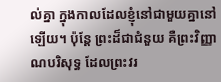ល់គ្នា ក្នុងកាលដែលខ្ញុំនៅជាមួយគ្នានៅឡើយ។ ប៉ុន្តែ ព្រះដ៏ជាជំនួយ គឺព្រះវិញ្ញាណបរិសុទ្ធ ដែលព្រះវរ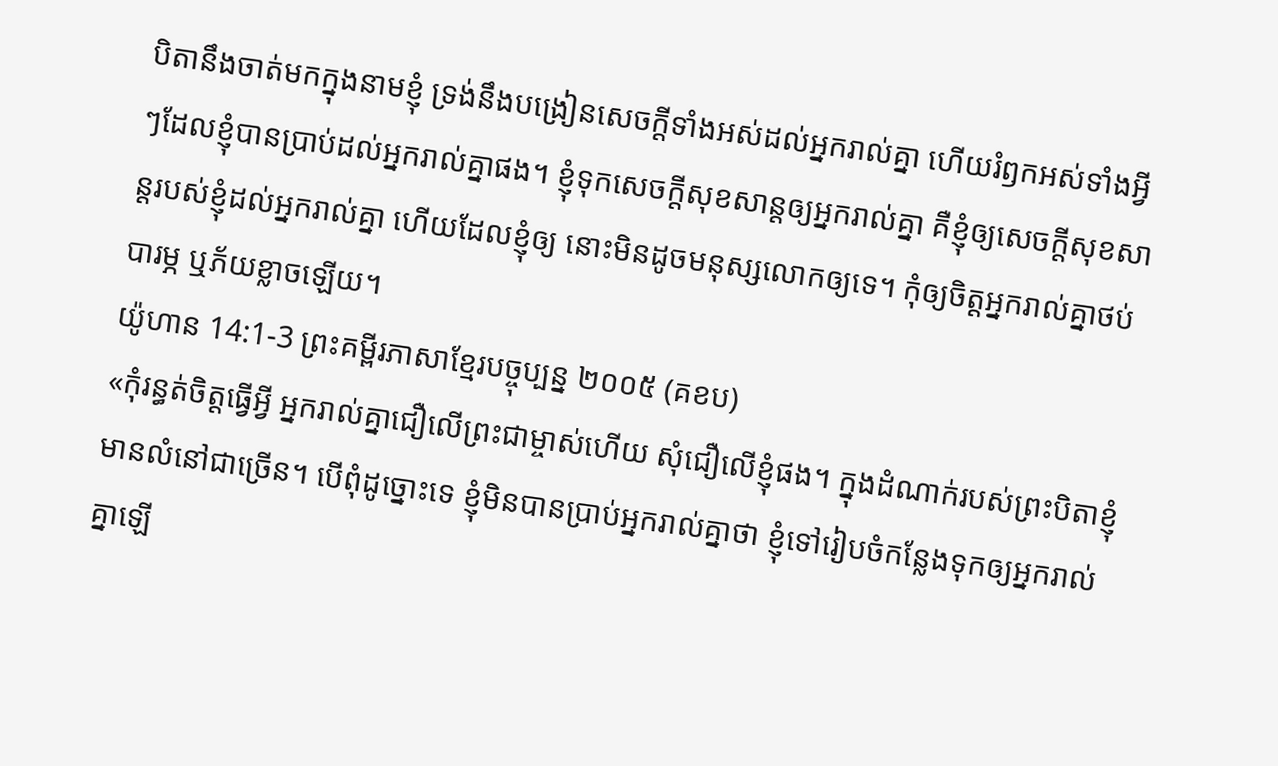បិតានឹងចាត់មកក្នុងនាមខ្ញុំ ទ្រង់នឹងបង្រៀនសេចក្ដីទាំងអស់ដល់អ្នករាល់គ្នា ហើយរំឭកអស់ទាំងអ្វីៗដែលខ្ញុំបានប្រាប់ដល់អ្នករាល់គ្នាផង។ ខ្ញុំទុកសេចក្តីសុខសាន្តឲ្យអ្នករាល់គ្នា គឺខ្ញុំឲ្យសេចក្តីសុខសាន្តរបស់ខ្ញុំដល់អ្នករាល់គ្នា ហើយដែលខ្ញុំឲ្យ នោះមិនដូចមនុស្សលោកឲ្យទេ។ កុំឲ្យចិត្តអ្នករាល់គ្នាថប់បារម្ភ ឬភ័យខ្លាចឡើយ។
យ៉ូហាន 14:1-3 ព្រះគម្ពីរភាសាខ្មែរបច្ចុប្បន្ន ២០០៥ (គខប)
«កុំរន្ធត់ចិត្តធ្វើអ្វី អ្នករាល់គ្នាជឿលើព្រះជាម្ចាស់ហើយ សុំជឿលើខ្ញុំផង។ ក្នុងដំណាក់របស់ព្រះបិតាខ្ញុំមានលំនៅជាច្រើន។ បើពុំដូច្នោះទេ ខ្ញុំមិនបានប្រាប់អ្នករាល់គ្នាថា ខ្ញុំទៅរៀបចំកន្លែងទុកឲ្យអ្នករាល់គ្នាឡើ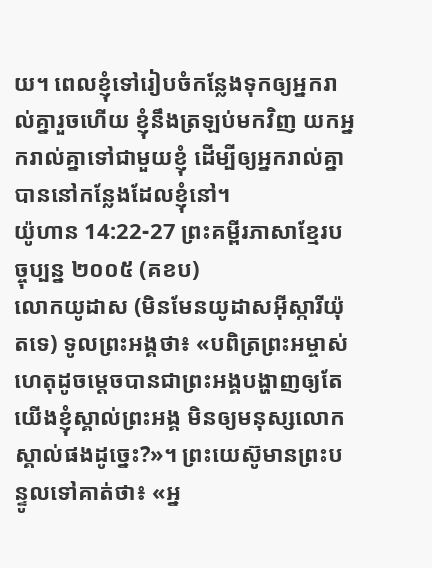យ។ ពេលខ្ញុំទៅរៀបចំកន្លែងទុកឲ្យអ្នករាល់គ្នារួចហើយ ខ្ញុំនឹងត្រឡប់មកវិញ យកអ្នករាល់គ្នាទៅជាមួយខ្ញុំ ដើម្បីឲ្យអ្នករាល់គ្នាបាននៅកន្លែងដែលខ្ញុំនៅ។
យ៉ូហាន 14:22-27 ព្រះគម្ពីរភាសាខ្មែរបច្ចុប្បន្ន ២០០៥ (គខប)
លោកយូដាស (មិនមែនយូដាសអ៊ីស្ការីយ៉ុតទេ) ទូលព្រះអង្គថា៖ «បពិត្រព្រះអម្ចាស់ ហេតុដូចម្ដេចបានជាព្រះអង្គបង្ហាញឲ្យតែយើងខ្ញុំស្គាល់ព្រះអង្គ មិនឲ្យមនុស្សលោកស្គាល់ផងដូច្នេះ?»។ ព្រះយេស៊ូមានព្រះបន្ទូលទៅគាត់ថា៖ «អ្ន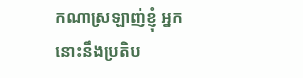កណាស្រឡាញ់ខ្ញុំ អ្នកនោះនឹងប្រតិប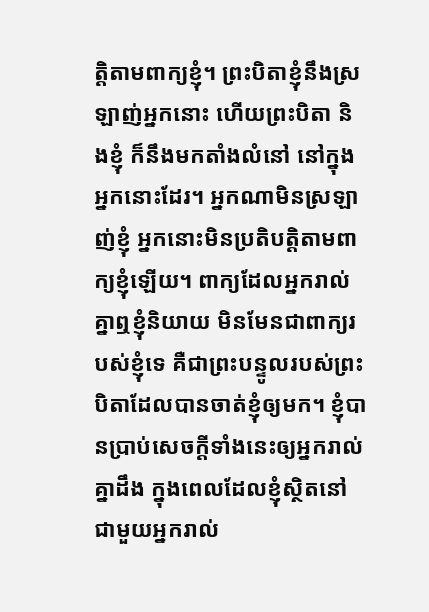ត្តិតាមពាក្យខ្ញុំ។ ព្រះបិតាខ្ញុំនឹងស្រឡាញ់អ្នកនោះ ហើយព្រះបិតា និងខ្ញុំ ក៏នឹងមកតាំងលំនៅ នៅក្នុងអ្នកនោះដែរ។ អ្នកណាមិនស្រឡាញ់ខ្ញុំ អ្នកនោះមិនប្រតិបត្តិតាមពាក្យខ្ញុំឡើយ។ ពាក្យដែលអ្នករាល់គ្នាឮខ្ញុំនិយាយ មិនមែនជាពាក្យរបស់ខ្ញុំទេ គឺជាព្រះបន្ទូលរបស់ព្រះបិតាដែលបានចាត់ខ្ញុំឲ្យមក។ ខ្ញុំបានប្រាប់សេចក្ដីទាំងនេះឲ្យអ្នករាល់គ្នាដឹង ក្នុងពេលដែលខ្ញុំស្ថិតនៅជាមួយអ្នករាល់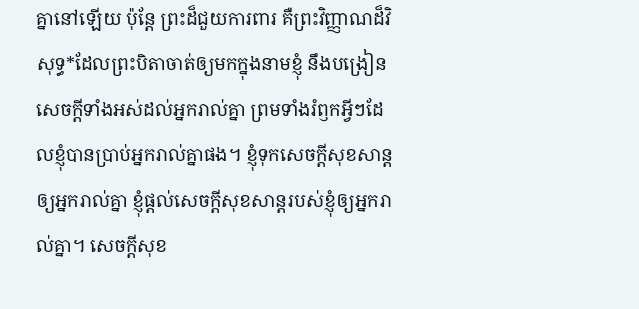គ្នានៅឡើយ ប៉ុន្តែ ព្រះដ៏ជួយការពារ គឺព្រះវិញ្ញាណដ៏វិសុទ្ធ*ដែលព្រះបិតាចាត់ឲ្យមកក្នុងនាមខ្ញុំ នឹងបង្រៀនសេចក្ដីទាំងអស់ដល់អ្នករាល់គ្នា ព្រមទាំងរំឭកអ្វីៗដែលខ្ញុំបានប្រាប់អ្នករាល់គ្នាផង។ ខ្ញុំទុកសេចក្ដីសុខសាន្តឲ្យអ្នករាល់គ្នា ខ្ញុំផ្ដល់សេចក្ដីសុខសាន្តរបស់ខ្ញុំឲ្យអ្នករាល់គ្នា។ សេចក្ដីសុខ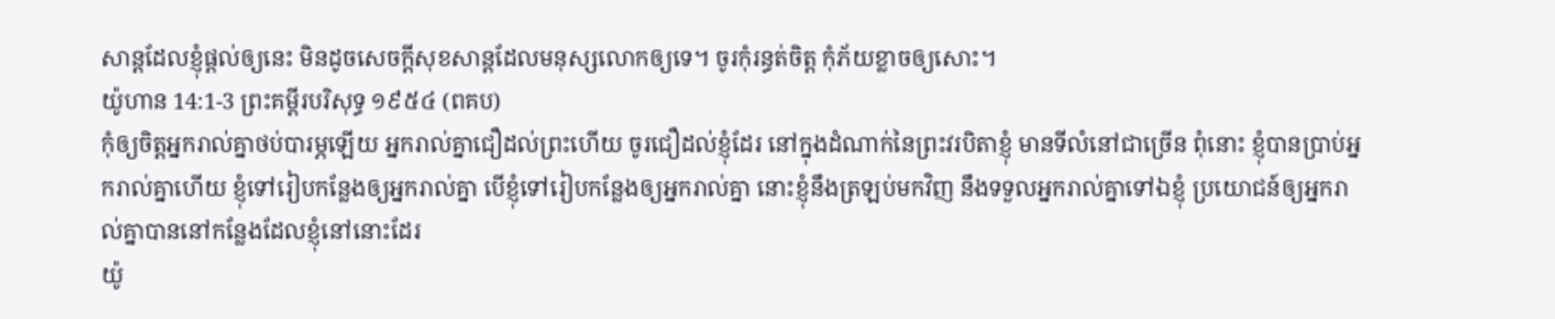សាន្តដែលខ្ញុំផ្ដល់ឲ្យនេះ មិនដូចសេចក្ដីសុខសាន្តដែលមនុស្សលោកឲ្យទេ។ ចូរកុំរន្ធត់ចិត្ត កុំភ័យខ្លាចឲ្យសោះ។
យ៉ូហាន 14:1-3 ព្រះគម្ពីរបរិសុទ្ធ ១៩៥៤ (ពគប)
កុំឲ្យចិត្តអ្នករាល់គ្នាថប់បារម្ភឡើយ អ្នករាល់គ្នាជឿដល់ព្រះហើយ ចូរជឿដល់ខ្ញុំដែរ នៅក្នុងដំណាក់នៃព្រះវរបិតាខ្ញុំ មានទីលំនៅជាច្រើន ពុំនោះ ខ្ញុំបានប្រាប់អ្នករាល់គ្នាហើយ ខ្ញុំទៅរៀបកន្លែងឲ្យអ្នករាល់គ្នា បើខ្ញុំទៅរៀបកន្លែងឲ្យអ្នករាល់គ្នា នោះខ្ញុំនឹងត្រឡប់មកវិញ នឹងទទួលអ្នករាល់គ្នាទៅឯខ្ញុំ ប្រយោជន៍ឲ្យអ្នករាល់គ្នាបាននៅកន្លែងដែលខ្ញុំនៅនោះដែរ
យ៉ូ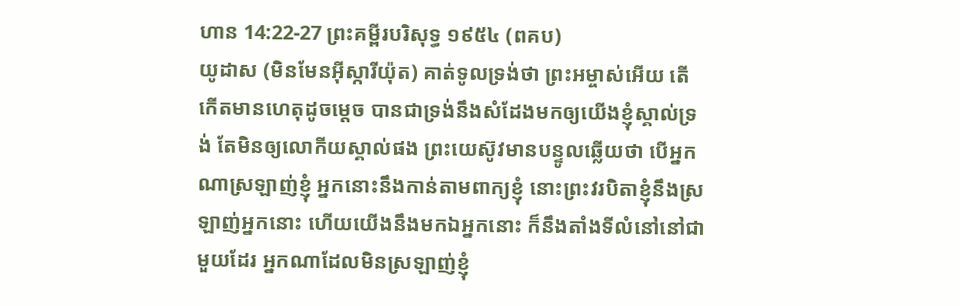ហាន 14:22-27 ព្រះគម្ពីរបរិសុទ្ធ ១៩៥៤ (ពគប)
យូដាស (មិនមែនអ៊ីស្ការីយ៉ុត) គាត់ទូលទ្រង់ថា ព្រះអម្ចាស់អើយ តើកើតមានហេតុដូចម្តេច បានជាទ្រង់នឹងសំដែងមកឲ្យយើងខ្ញុំស្គាល់ទ្រង់ តែមិនឲ្យលោកីយស្គាល់ផង ព្រះយេស៊ូវមានបន្ទូលឆ្លើយថា បើអ្នកណាស្រឡាញ់ខ្ញុំ អ្នកនោះនឹងកាន់តាមពាក្យខ្ញុំ នោះព្រះវរបិតាខ្ញុំនឹងស្រឡាញ់អ្នកនោះ ហើយយើងនឹងមកឯអ្នកនោះ ក៏នឹងតាំងទីលំនៅនៅជាមួយដែរ អ្នកណាដែលមិនស្រឡាញ់ខ្ញុំ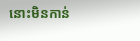នោះមិនកាន់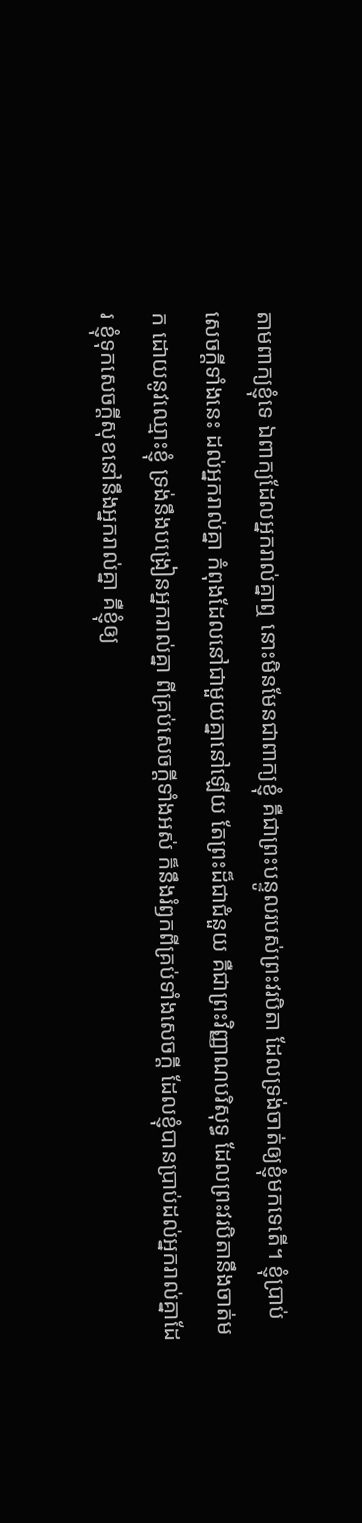តាមពាក្យខ្ញុំទេ ឯពាក្យដែលអ្នករាល់គ្នាឮ នោះមិនមែនជាពាក្យខ្ញុំ គឺជាព្រះបន្ទូលរបស់ព្រះវរបិតា ដែលទ្រង់ចាត់ឲ្យខ្ញុំមកទេតើ។ ខ្ញុំប្រាប់សេចក្ដីទាំងនេះ ដល់អ្នករាល់គ្នា កំពុងដែលនៅជាមួយគ្នានៅឡើយ តែព្រះដ៏ជាជំនួយ គឺជាព្រះវិញ្ញាណបរិសុទ្ធ ដែលព្រះវរបិតានឹងចាត់មក ដោយនូវឈ្មោះខ្ញុំ ទ្រង់នឹងបង្រៀនអ្នករាល់គ្នា ពីគ្រប់សេចក្ដីទាំងអស់ ក៏នឹងរំឭកពីគ្រប់ទាំងសេចក្ដី ដែលខ្ញុំបានប្រាប់ដល់អ្នករាល់គ្នាដែរ ខ្ញុំទុកសេចក្ដីសុខនៅនឹងអ្នករាល់គ្នា គឺខ្ញុំឲ្យ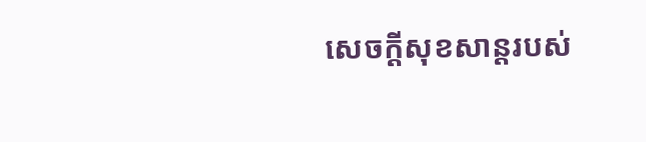សេចក្ដីសុខសាន្តរបស់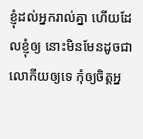ខ្ញុំដល់អ្នករាល់គ្នា ហើយដែលខ្ញុំឲ្យ នោះមិនមែនដូចជាលោកីយឲ្យទេ កុំឲ្យចិត្តអ្ន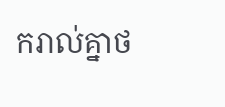ករាល់គ្នាថ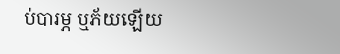ប់បារម្ភ ឬភ័យឡើយ